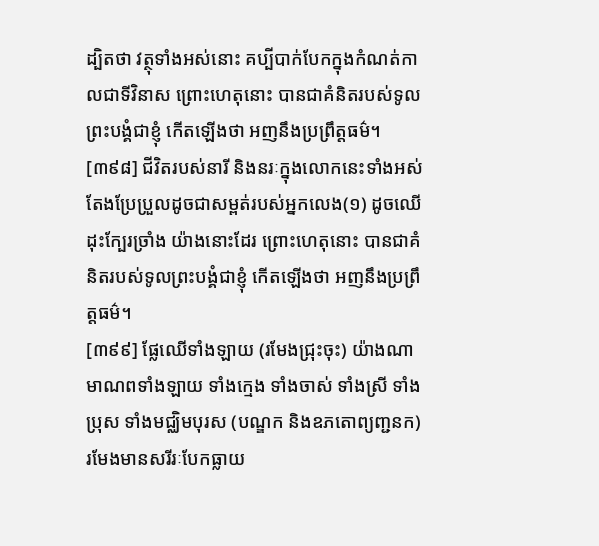ដ្បិតថា វត្ថុទាំងអស់នោះ គប្បីបាក់បែកក្នុងកំណត់កាលជាទីវិនាស ព្រោះហេតុនោះ បានជាគំនិតរបស់ទូលព្រះបង្គំជាខ្ញុំ កើតឡើងថា អញនឹងប្រព្រឹត្តធម៌។
[៣៩៨] ជីវិតរបស់នារី និងនរៈក្នុងលោកនេះទាំងអស់ តែងប្រែប្រួលដូចជាសម្ពត់របស់អ្នកលេង(១) ដូចឈើដុះក្បែរច្រាំង យ៉ាងនោះដែរ ព្រោះហេតុនោះ បានជាគំនិតរបស់ទូលព្រះបង្គំជាខ្ញុំ កើតឡើងថា អញនឹងប្រព្រឹត្តធម៌។
[៣៩៩] ផ្លែឈើទាំងឡាយ (រមែងជ្រុះចុះ) យ៉ាងណា មាណពទាំងឡាយ ទាំងក្មេង ទាំងចាស់ ទាំងស្រី ទាំងប្រុស ទាំងមជ្ឈិមបុរស (បណ្ឌក និងឧភតោព្យញ្ជនក) រមែងមានសរីរៈបែកធ្លាយ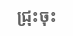ជ្រុះចុះ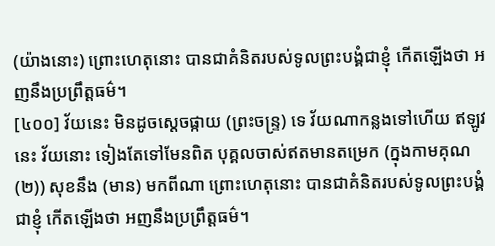(យ៉ាងនោះ) ព្រោះហេតុនោះ បានជាគំនិតរបស់ទូលព្រះបង្គំជាខ្ញុំ កើតឡើងថា អញនឹងប្រព្រឹត្តធម៌។
[៤០០] វ័យនេះ មិនដូចស្តេចផ្កាយ (ព្រះចន្ទ្រ) ទេ វ័យណាកន្លងទៅហើយ ឥឡូវនេះ វ័យនោះ ទៀងតែទៅមែនពិត បុគ្គលចាស់ឥតមានតម្រេក (ក្នុងកាមគុណ(២)) សុខនឹង (មាន) មកពីណា ព្រោះហេតុនោះ បានជាគំនិតរបស់ទូលព្រះបង្គំជាខ្ញុំ កើតឡើងថា អញនឹងប្រព្រឹត្តធម៌។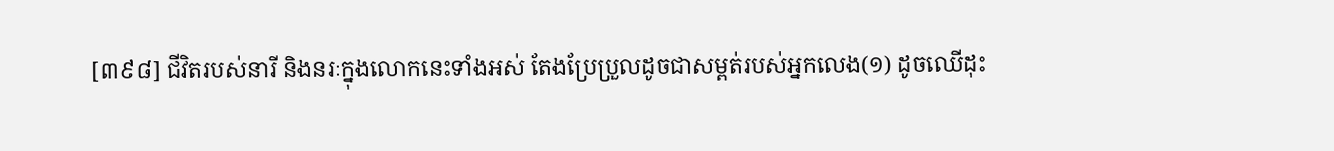[៣៩៨] ជីវិតរបស់នារី និងនរៈក្នុងលោកនេះទាំងអស់ តែងប្រែប្រួលដូចជាសម្ពត់របស់អ្នកលេង(១) ដូចឈើដុះ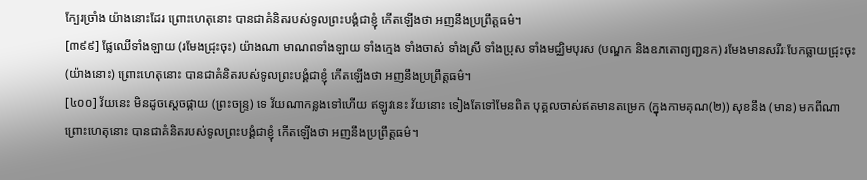ក្បែរច្រាំង យ៉ាងនោះដែរ ព្រោះហេតុនោះ បានជាគំនិតរបស់ទូលព្រះបង្គំជាខ្ញុំ កើតឡើងថា អញនឹងប្រព្រឹត្តធម៌។
[៣៩៩] ផ្លែឈើទាំងឡាយ (រមែងជ្រុះចុះ) យ៉ាងណា មាណពទាំងឡាយ ទាំងក្មេង ទាំងចាស់ ទាំងស្រី ទាំងប្រុស ទាំងមជ្ឈិមបុរស (បណ្ឌក និងឧភតោព្យញ្ជនក) រមែងមានសរីរៈបែកធ្លាយជ្រុះចុះ (យ៉ាងនោះ) ព្រោះហេតុនោះ បានជាគំនិតរបស់ទូលព្រះបង្គំជាខ្ញុំ កើតឡើងថា អញនឹងប្រព្រឹត្តធម៌។
[៤០០] វ័យនេះ មិនដូចស្តេចផ្កាយ (ព្រះចន្ទ្រ) ទេ វ័យណាកន្លងទៅហើយ ឥឡូវនេះ វ័យនោះ ទៀងតែទៅមែនពិត បុគ្គលចាស់ឥតមានតម្រេក (ក្នុងកាមគុណ(២)) សុខនឹង (មាន) មកពីណា ព្រោះហេតុនោះ បានជាគំនិតរបស់ទូលព្រះបង្គំជាខ្ញុំ កើតឡើងថា អញនឹងប្រព្រឹត្តធម៌។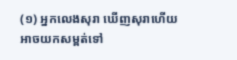(១) អ្នកលេងសុរា ឃើញសុរាហើយ អាចយកសម្ពត់ទៅ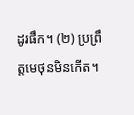ដូរផឹក។ (២) ប្រព្រឹត្តមេថុនមិនកើត។